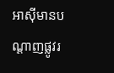អាស៊ីមានបណ្ដាញផ្លូវរ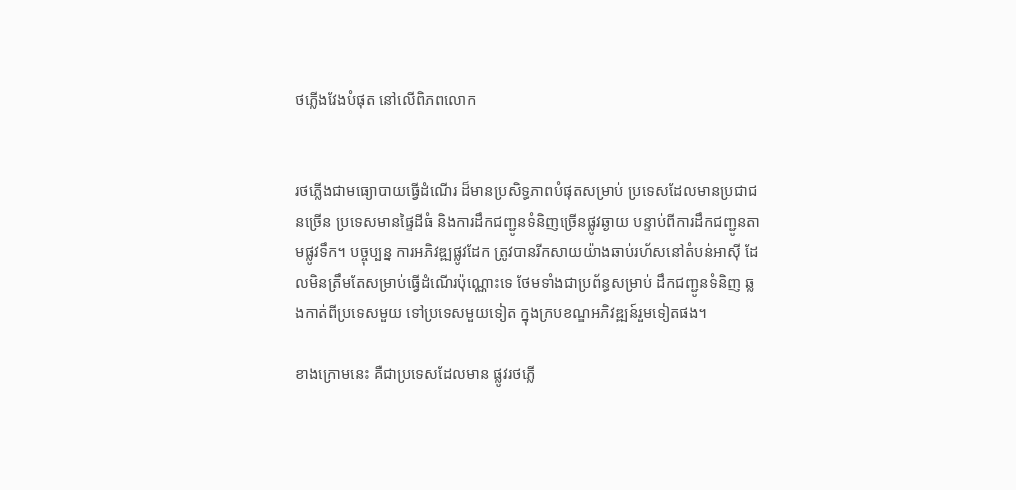ថភ្លើងវែងបំផុត នៅលើពិភពលោក


រថភ្លើងជាមធ្យោបាយធ្វើដំណើរ ដ៏មានប្រសិទ្ធភាពបំផុតសម្រាប់ ប្រទេសដែលមានប្រជាជនច្រើន ប្រទេសមានផ្ទៃដីធំ និងការដឹកជញ្ជូនទំនិញច្រើនផ្លូវឆ្ងាយ បន្ទាប់ពីការដឹកជញ្ជូនតាមផ្លូវទឹក។ បច្ចុប្បន្ន ការអភិវឌ្ឍផ្លូវដែក ត្រូវបានរីកសាយយ៉ាងឆាប់រហ័សនៅតំបន់អាស៊ី ដែលមិនត្រឹមតែសម្រាប់ធ្វើដំណើរប៉ុណ្ណោះទេ ថែមទាំងជាប្រព័ន្ធសម្រាប់ ដឹកជញ្ជូនទំនិញ ឆ្លងកាត់ពីប្រទេសមួយ ទៅប្រទេសមួយទៀត ក្នុងក្របខណ្ឌអភិវឌ្ឍន៍រួមទៀតផង។

ខាងក្រោមនេះ គឺជាប្រទេសដែលមាន ផ្លូវរថភ្លើ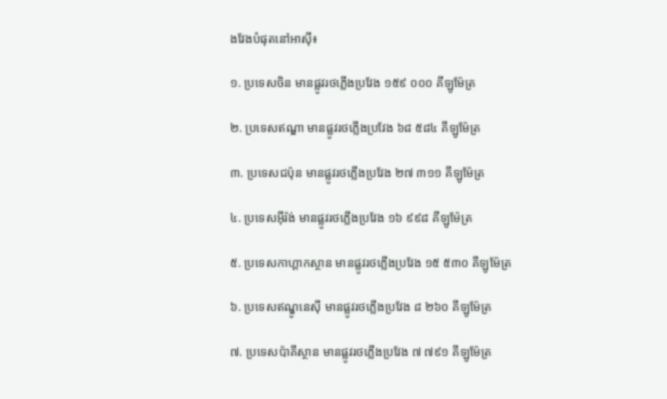ងវែងបំផុតនៅអាស៊ី៖

១. ប្រទេសចិន មានផ្លូវរថភ្លើងប្រវែង ១៥៩ ០០០ គីឡូម៉ែត្រ

២. ប្រទេសឥណ្ឌា មានផ្លូវរថភ្លើងប្រវែង ៦៨ ៥៨៤ គីឡូម៉ែត្រ

៣. ប្រទេសជប៉ុន មានផ្លូវរថភ្លើងប្រវែង ២៧ ៣១១ គីឡូម៉ែត្រ

៤. ប្រទេសអ៊ីរ៉ង់ មានផ្លូវរថភ្លើងប្រវែង ១៦ ៩៩៨ គីឡូម៉ែត្រ

៥. ប្រទេសកាហ្គាកស្ថាន មានផ្លូវរថភ្លើងប្រវែង ១៥ ៥៣០ គីឡូម៉ែត្រ

៦. ប្រទេសឥណ្ឌូនេស៊ី មានផ្លូវរថភ្លើងប្រវែង ៨ ២៦០ គីឡូម៉ែត្រ

៧. ប្រទេសប៉ាគីស្ថាន មានផ្លូវរថភ្លើងប្រវែង ៧ ៧៩១ គីឡូម៉ែត្រ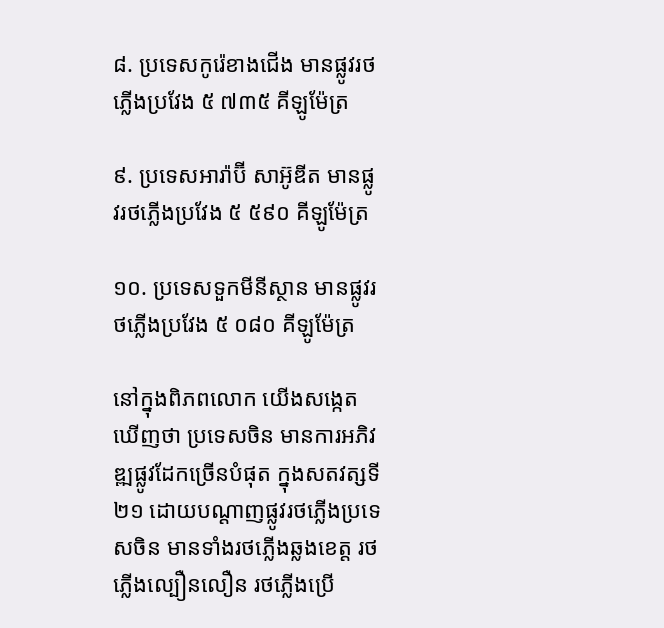៨. ប្រទេសកូរ៉េខាងជើង មានផ្លូវរថភ្លើងប្រវែង ៥ ៧៣៥ គីឡូម៉ែត្រ

៩. ប្រទេសអារ៉ាប៊ី សាអ៊ូឌីត មានផ្លូវរថភ្លើងប្រវែង ៥ ៥៩០ គីឡូម៉ែត្រ

១០. ប្រទេសទួកមីនីស្ថាន មានផ្លូវរថភ្លើងប្រវែង ៥ ០៨០ គីឡូម៉ែត្រ

នៅក្នុងពិភពលោក យើងសង្កេតឃើញថា ប្រទេសចិន មានការអភិវឌ្ឍផ្លូវដែកច្រើនបំផុត ក្នុងសតវត្សទី២១ ដោយបណ្ដាញផ្លូវរថភ្លើងប្រទេសចិន មានទាំងរថភ្លើងឆ្លងខេត្ត រថភ្លើងល្បឿនលឿន រថភ្លើងប្រើ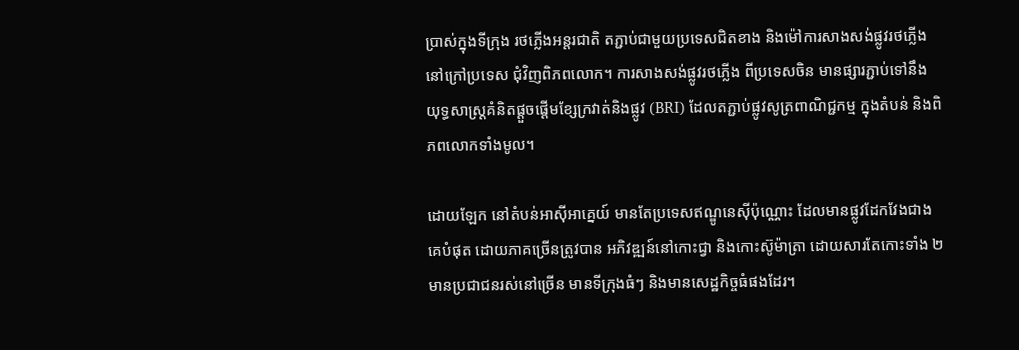ប្រាស់ក្នុងទីក្រុង រថភ្លើងអន្តរជាតិ តភ្ជាប់ជាមួយប្រទេសជិតខាង និងម៉ៅការសាងសង់ផ្លូវរថភ្លើងនៅក្រៅប្រទេស ជុំវិញពិភពលោក។ ការសាងសង់ផ្លូវរថភ្លើង ពីប្រទេសចិន មានផ្សារភ្ជាប់ទៅនឹង យុទ្ធសាស្ត្រគំនិតផ្ដួចផ្ដើមខ្សែក្រវាត់និងផ្លូវ (BRI) ដែលតភ្ជាប់ផ្លូវសូត្រពាណិជ្ជកម្ម ក្នុងតំបន់ និងពិភពលោកទាំងមូល។

ដោយឡែក នៅតំបន់អាស៊ីអាគ្នេយ៍ មានតែប្រទេសឥណ្ឌូនេស៊ីប៉ុណ្ណោះ ដែលមានផ្លូវដែកវែងជាងគេបំផុត ដោយភាគច្រើនត្រូវបាន អភិវឌ្ឍន៍នៅកោះជ្វា និងកោះស៊ូម៉ាត្រា ដោយសារតែកោះទាំង ២ មានប្រជាជនរស់នៅច្រើន មានទីក្រុងធំៗ និងមានសេដ្ឋកិច្ចធំផងដែរ។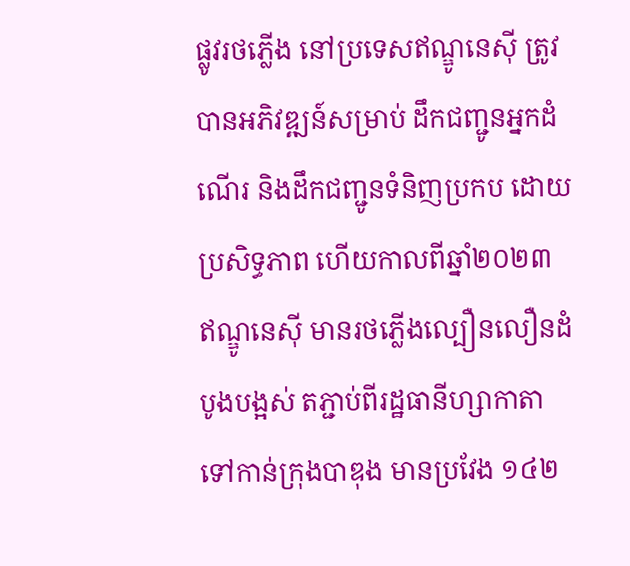ផ្លូវរថភ្លើង នៅប្រទេសឥណ្ឌូនេស៊ី ត្រូវបានអភិវឌ្ឍន៍សម្រាប់ ដឹកជញ្ជូនអ្នកដំណើរ និងដឹកជញ្ជូនទំនិញប្រកប ដោយប្រសិទ្ធភាព ហើយកាលពីឆ្នាំ២០២៣ ឥណ្ឌូនេស៊ី មានរថភ្លើងល្បឿនលឿនដំបូងបង្អស់ តភ្ជាប់ពីរដ្ឋធានីហ្សាកាតា ទៅកាន់ក្រុងបាឌុង មានប្រវែង ១៤២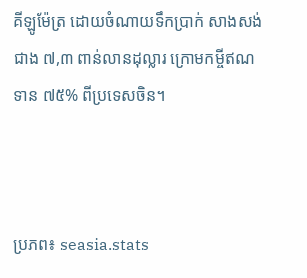គីឡូម៉ែត្រ ដោយចំណាយទឹកប្រាក់ សាងសង់ជាង ៧,៣ ពាន់លានដុល្លារ ក្រោមកម្ចីឥណទាន ៧៥% ពីប្រទេសចិន។



ប្រភព៖ seasia.stats